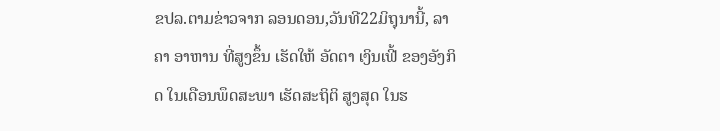ຂປລ.ຕາມຂ່າວຈາກ ລອນດອນ,ວັນທີ22ມິຖຸນານີ້, ລາຄາ ອາຫານ ທີ່ສູງຂຶ້ນ ເຮັດໃຫ້ ອັດຕາ ເງິນເຟີ້ ຂອງອັງກິດ ໃນເດືອນພຶດສະພາ ເຮັດສະຖິຕິ ສູງສຸດ ໃນຮ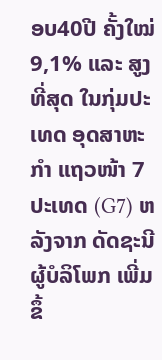ອບ40ປີ ຄັ້ງໃໝ່ 9,1% ແລະ ສູງທີ່ສຸດ ໃນກຸ່ມປະເທດ ອຸດສາຫະກຳ ແຖວໜ້າ 7ປະເທດ (G7) ຫລັງຈາກ ດັດຊະນີ ຜູ້ບໍລິໂພກ ເພີ່ມຂຶ້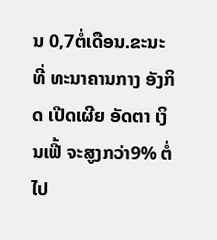ນ 0,7ຕໍ່ເດືອນ.ຂະນະທີ່ ທະນາຄານກາງ ອັງກິດ ເປີດເຜີຍ ອັດຕາ ເງິນເຟີ້ ຈະສູງກວ່າ9% ຕໍ່ໄປ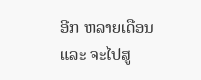ອີກ ຫລາຍເດືອນ ແລະ ຈະໄປສູ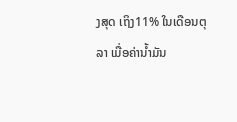ງສຸດ ເຖິງ11% ໃນເດືອນຕຸລາ ເມື່ອຄ່ານ້ຳມັນ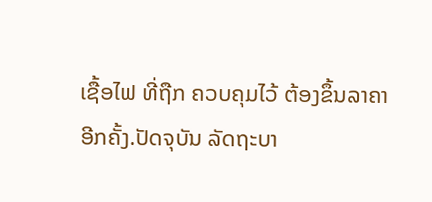ເຊື້ອໄຟ ທີ່ຖືກ ຄວບຄຸມໄວ້ ຕ້ອງຂຶ້ນລາຄາ ອີກຄັ້ງ.ປັດຈຸບັນ ລັດຖະບາ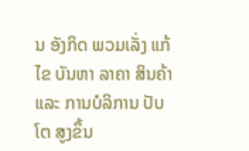ນ ອັງກິດ ພວມເລັ່ງ ແກ້ໄຂ ບັນຫາ ລາຄາ ສິນຄ້າ ແລະ ການບໍລິການ ປັບໂຕ ສູງຂຶ້ນ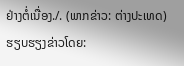ຢ່າງຕໍ່ເນື່ອງ./. (ພາກຂ່າວ: ຕ່າງປະເທດ)
ຮຽບຮຽງຂ່າວໂດຍ: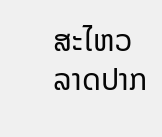ສະໄຫວ ລາດປາກ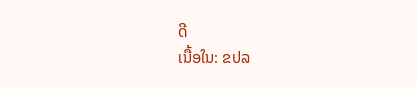ດີ
ເນື້ອໃນ: ຂປລ